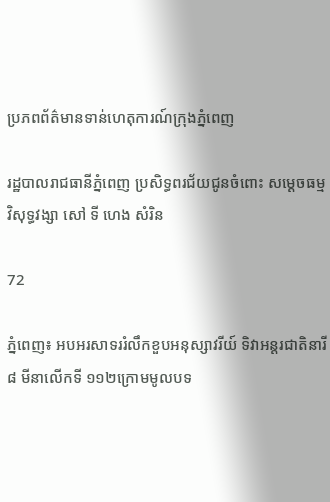ប្រភពព័ត៌មានទាន់ហេតុការណ៍ក្រុងភ្នំពេញ

រដ្ឋបាលរាជធានីភ្នំពេញ ប្រសិទ្ធពរជ័យជូនចំពោះ សម្ដេចធម្មវិសុទ្ធវង្សា សៅ ទី ហេង សំរិន

72

ភ្នំពេញ៖ អបអរសាទររំលឹកខួបអនុស្សាវរីយ៍ ទិវាអន្តរជាតិនារី ៨ មីនាលើកទី ១១២ក្រោមមូលបទ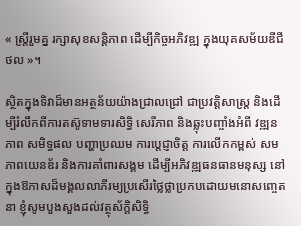« ស្រ្តីរួមគ្ន រក្សាសុខសន្តិភាព ដើម្បីកិច្ចអភិវឌ្ឍ ក្នុងយុគសម័យឌីជីថល »។

ស្ថិតក្នុងទិវាដ៏មានអត្ថន័យយ៉ាងជ្រាលជ្រៅ ជាប្រវត្តិសាស្ត្រ និងដើម្បីរំលឹកពីការតស៊ូទាមទារសិទ្ធិ សេរីភាព និងឆ្លុះបញ្ចាំងអំពី វឌ្ឍនភាព សមិទ្ធផល បញ្ហាប្រឈម ការប្ដេជ្ញាចិត្ត ការលើកកម្ពស់ សមភាពយេនឌ័រ និងការគាំពារសង្គម ដើម្បីអភិវឌ្ឍធនធានមនុស្ស នៅក្នុងឱកាសដ៏មង្គលលាភីរម្យប្រសើរថ្លៃថ្លាប្រកបដោយមនោសញ្ចេតនា ខ្ញុំសូមបួងសួងដល់វត្ថុស័ក្តិសិទ្ធិ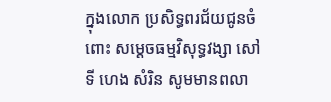ក្នុងលោក ប្រសិទ្ធពរជ័យជូនចំពោះ សម្ដេចធម្មវិសុទ្ធវង្សា សៅ ទី ហេង សំរិន សូមមានពលា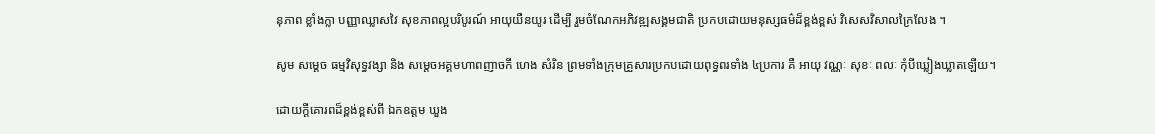នុភាព ខ្លាំងក្លា បញ្ញាឈ្លាសវៃ សុខភាពល្អបរិបូរណ៍ អាយុយឺនយូរ ដើម្បី រួមចំណែកអភិវឌ្ឍសង្គមជាតិ ប្រកបដោយមនុស្សធម៌ដ៏ខ្ពង់ខ្ពស់ វិសេសវិសាលក្រៃលែង ។

សូម សម្ដេច ធម្មវិសុទ្ធវង្សា និង សម្តេចអគ្គមហាពញាចកី ហេង សំរិន ព្រមទាំងក្រុមគ្រួសារប្រកបដោយពុទ្ធពរទាំង ៤ប្រការ គឺ អាយុ វណ្ណៈ សុខៈ ពលៈ កុំបីឃ្លៀងឃ្លាតឡើយ។

ដោយក្តីគោរពដ៏ខ្ពង់ខ្ពស់ពី ឯកឧត្តម ឃួង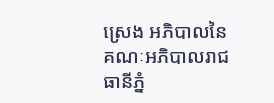ស្រេង អភិបាលនៃគណៈអភិបាលរាជធានីភ្នំ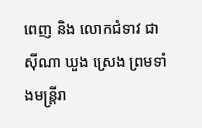ពេញ និង លោកជំទាវ ជា ស៊ីណា ឃួង ស្រេង ព្រមទាំងមន្ត្រីរា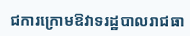ជការក្រោមឱវាទរដ្ឋបាលរាជធា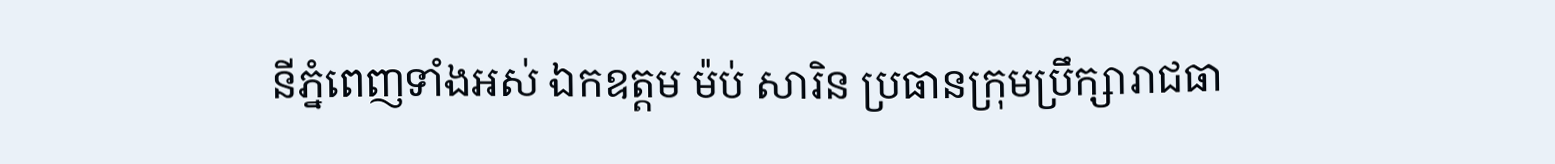នីភ្នំពេញទាំងអស់ ឯកឧត្តម ម៉ប់ សារិន ប្រធានក្រុមប្រឹក្សារាជធា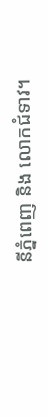នីភ្នំពេញ និង លោកជំទាវ។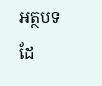អត្ថបទដែ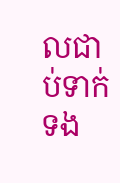លជាប់ទាក់ទង